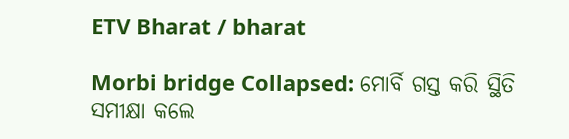ETV Bharat / bharat

Morbi bridge Collapsed: ମୋର୍ବି ଗସ୍ତ କରି ସ୍ଥିତି ସମୀକ୍ଷା କଲେ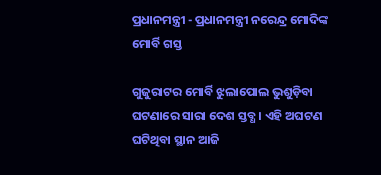ପ୍ରଧାନମନ୍ତ୍ରୀ - ପ୍ରଧାନମନ୍ତ୍ରୀ ନରେନ୍ଦ୍ର ମୋଦିଙ୍କ ମୋର୍ବି ଗସ୍ତ

ଗୁଜୁରାଟର ମୋର୍ବି ଝୁଲାପୋଲ ଭୁଶୁଡ଼ିବା ଘଟଣାରେ ସାରା ଦେଶ ସ୍ତବ୍ଧ । ଏହି ଅଘଟଣ ଘଟିଥିବା ସ୍ଥାନ ଆଜି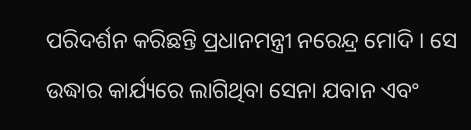ପରିଦର୍ଶନ କରିଛନ୍ତି ପ୍ରଧାନମନ୍ତ୍ରୀ ନରେନ୍ଦ୍ର ମୋଦି । ସେ ଉଦ୍ଧାର କାର୍ଯ୍ୟରେ ଲାଗିଥିବା ସେନା ଯବାନ ଏବଂ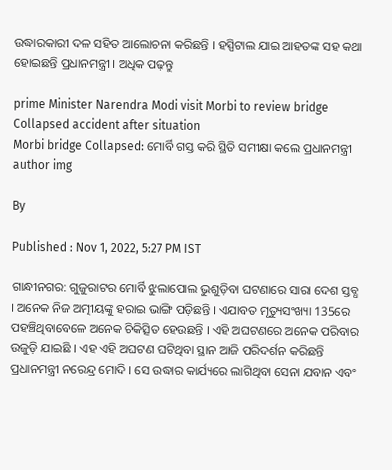ଉଦ୍ଧାରକାରୀ ଦଳ ସହିତ ଆଲୋଚନା କରିଛନ୍ତି । ହସ୍ପିଟାଲ ଯାଇ ଆହତଙ୍କ ସହ କଥା ହୋଇଛନ୍ତି ପ୍ରଧାନମନ୍ତ୍ରୀ । ଅଧିକ ପଢ଼ନ୍ତୁ

prime Minister Narendra Modi visit Morbi to review bridge Collapsed accident after situation
Morbi bridge Collapsed: ମୋର୍ବି ଗସ୍ତ କରି ସ୍ଥିତି ସମୀକ୍ଷା କଲେ ପ୍ରଧାନମନ୍ତ୍ରୀ
author img

By

Published : Nov 1, 2022, 5:27 PM IST

ଗାନ୍ଧୀନଗର: ଗୁଜୁରାଟର ମୋର୍ବି ଝୁଲାପୋଲ ଭୁଶୁଡ଼ିବା ଘଟଣାରେ ସାରା ଦେଶ ସ୍ତବ୍ଧ । ଅନେକ ନିଜ ଅତ୍ମୀୟଙ୍କୁ ହରାଇ ଭାଙ୍ଗି ପଡ଼ିଛନ୍ତି । ଏଯାବତ ମୃତ୍ୟୁସଂଖ୍ୟା 135ରେ ପହଞ୍ଚିଥିବାବେଳେ ଅନେକ ଚିକିତ୍ସିତ ହେଉଛନ୍ତି । ଏହି ଅଘଟଣରେ ଅନେକ ପରିବାର ଉଜୁଡ଼ି ଯାଇଛି । ଏହ ଏହି ଅଘଟଣ ଘଟିଥିବା ସ୍ଥାନ ଆଜି ପରିଦର୍ଶନ କରିଛନ୍ତି ପ୍ରଧାନମନ୍ତ୍ରୀ ନରେନ୍ଦ୍ର ମୋଦି । ସେ ଉଦ୍ଧାର କାର୍ଯ୍ୟରେ ଲାଗିଥିବା ସେନା ଯବାନ ଏବଂ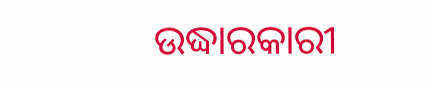ଉଦ୍ଧାରକାରୀ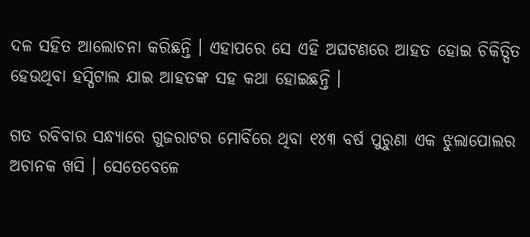ଦଳ ସହିତ ଆଲୋଚନା କରିଛନ୍ତି । ଏହାପରେ ସେ ଏହି ଅଘଟଣରେ ଆହତ ହୋଇ ଚିକିତ୍ସିତ ହେଉଥିବା ହସ୍ପିଟାଲ ଯାଇ ଆହତଙ୍କ ସହ କଥା ହୋଇଛନ୍ତି ।

ଗତ ରବିବାର ସନ୍ଧ୍ୟାରେ ଗୁଜରାଟର ମୋର୍ବିରେ ଥିବା ୧୪୩ ବର୍ଷ ପୁରୁଣା ଏକ ଝୁଲାପୋଲର ଅଚାନକ ଖସି । ସେତେବେଳେ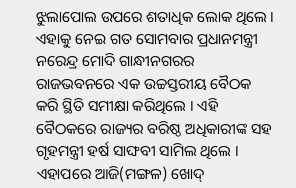ଝୁଲାପୋଲ ଉପରେ ଶତାଧିକ ଲୋକ ଥିଲେ । ଏହାକୁ ନେଇ ଗତ ସୋମବାର ପ୍ରଧାନମନ୍ତ୍ରୀ ନରେନ୍ଦ୍ର ମୋଦି ଗାନ୍ଧୀନଗରର ରାଜଭବନରେ ଏକ ଉଚ୍ଚସ୍ତରୀୟ ବୈଠକ କରି ସ୍ଥିତି ସମୀକ୍ଷା କରିଥିଲେ । ଏହି ବୈଠକରେ ରାଜ୍ୟର ବରିଷ୍ଠ ଅଧିକାରୀଙ୍କ ସହ ଗୃହମନ୍ତ୍ରୀ ହର୍ଷ ସାଙ୍ଘବୀ ସାମିଲ ଥିଲେ । ଏହାପରେ ଆଜି(ମଙ୍ଗଳ) ଖୋଦ୍‌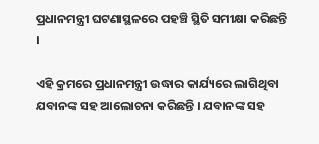ପ୍ରଧାନମନ୍ତ୍ରୀ ଘଟଣାସ୍ଥଳରେ ପହଞ୍ଚି ସ୍ଥିତି ସମୀକ୍ଷା କରିଛନ୍ତି ।

ଏହି କ୍ରମରେ ପ୍ରଧାନମନ୍ତ୍ରୀ ଉଦ୍ଧାର କାର୍ଯ୍ୟରେ ଲାଗିଥିବା ଯବାନଙ୍କ ସହ ଆଲୋଚନା କରିଛନ୍ତି । ଯବାନଙ୍କ ସହ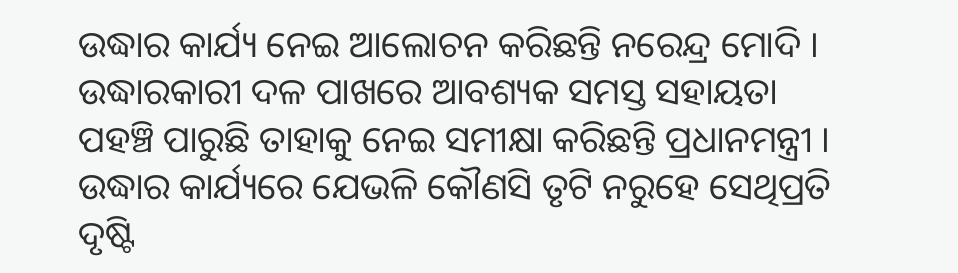ଉଦ୍ଧାର କାର୍ଯ୍ୟ ନେଇ ଆଲୋଚନ କରିଛନ୍ତି ନରେନ୍ଦ୍ର ମୋଦି । ଉଦ୍ଧାରକାରୀ ଦଳ ପାଖରେ ଆବଶ୍ୟକ ସମସ୍ତ ସହାୟତା ପହଞ୍ଚି ପାରୁଛି ତାହାକୁ ନେଇ ସମୀକ୍ଷା କରିଛନ୍ତି ପ୍ରଧାନମନ୍ତ୍ରୀ । ଉଦ୍ଧାର କାର୍ଯ୍ୟରେ ଯେଭଳି କୌଣସି ତୃଟି ନରୁହେ ସେଥିପ୍ରତି ଦୃଷ୍ଟି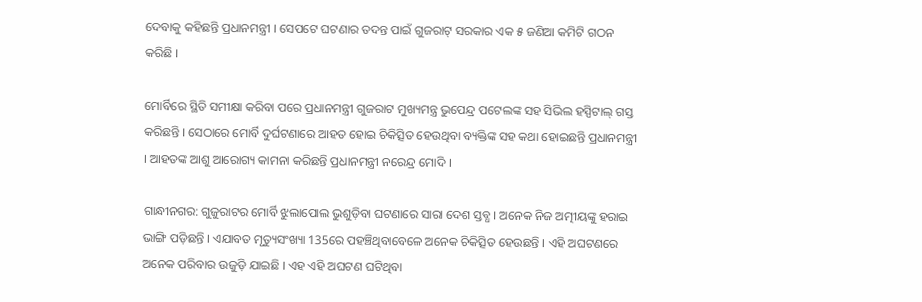ଦେବାକୁ କହିଛନ୍ତି ପ୍ରଧାନମନ୍ତ୍ରୀ । ସେପଟେ ଘଟଣାର ତଦନ୍ତ ପାଇଁ ଗୁଜରାଟ୍ ସରକାର ଏକ ୫ ଜଣିଆ କମିଟି ଗଠନ କରିଛି ।

ମୋର୍ବିରେ ସ୍ଥିତି ସମୀକ୍ଷା କରିବା ପରେ ପ୍ରଧାନମନ୍ତ୍ରୀ ଗୁଜରାଟ ମୁଖ୍ୟମନ୍ତ୍ର ଭୁପେନ୍ଦ୍ର ପଟେଲଙ୍କ ସହ ସିଭିଲ ହସ୍ପିଟାଲ୍‌ ଗସ୍ତ କରିଛନ୍ତି । ସେଠାରେ ମୋର୍ବି ଦୁର୍ଘଟଣାରେ ଆହତ ହୋଇ ଚିକିତ୍ସିତ ହେଉଥିବା ବ୍ୟକ୍ତିଙ୍କ ସହ କଥା ହୋଇଛନ୍ତି ପ୍ରଧାନମନ୍ତ୍ରୀ । ଆହତଙ୍କ ଆଶୁ ଆରୋଗ୍ୟ କାମନା କରିଛନ୍ତି ପ୍ରଧାନମନ୍ତ୍ରୀ ନରେନ୍ଦ୍ର ମୋଦି ।

ଗାନ୍ଧୀନଗର: ଗୁଜୁରାଟର ମୋର୍ବି ଝୁଲାପୋଲ ଭୁଶୁଡ଼ିବା ଘଟଣାରେ ସାରା ଦେଶ ସ୍ତବ୍ଧ । ଅନେକ ନିଜ ଅତ୍ମୀୟଙ୍କୁ ହରାଇ ଭାଙ୍ଗି ପଡ଼ିଛନ୍ତି । ଏଯାବତ ମୃତ୍ୟୁସଂଖ୍ୟା 135ରେ ପହଞ୍ଚିଥିବାବେଳେ ଅନେକ ଚିକିତ୍ସିତ ହେଉଛନ୍ତି । ଏହି ଅଘଟଣରେ ଅନେକ ପରିବାର ଉଜୁଡ଼ି ଯାଇଛି । ଏହ ଏହି ଅଘଟଣ ଘଟିଥିବା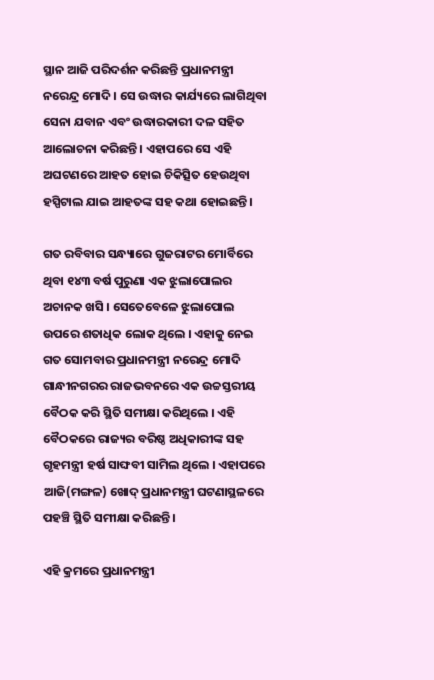ସ୍ଥାନ ଆଜି ପରିଦର୍ଶନ କରିଛନ୍ତି ପ୍ରଧାନମନ୍ତ୍ରୀ ନରେନ୍ଦ୍ର ମୋଦି । ସେ ଉଦ୍ଧାର କାର୍ଯ୍ୟରେ ଲାଗିଥିବା ସେନା ଯବାନ ଏବଂ ଉଦ୍ଧାରକାରୀ ଦଳ ସହିତ ଆଲୋଚନା କରିଛନ୍ତି । ଏହାପରେ ସେ ଏହି ଅଘଟଣରେ ଆହତ ହୋଇ ଚିକିତ୍ସିତ ହେଉଥିବା ହସ୍ପିଟାଲ ଯାଇ ଆହତଙ୍କ ସହ କଥା ହୋଇଛନ୍ତି ।

ଗତ ରବିବାର ସନ୍ଧ୍ୟାରେ ଗୁଜରାଟର ମୋର୍ବିରେ ଥିବା ୧୪୩ ବର୍ଷ ପୁରୁଣା ଏକ ଝୁଲାପୋଲର ଅଚାନକ ଖସି । ସେତେବେଳେ ଝୁଲାପୋଲ ଉପରେ ଶତାଧିକ ଲୋକ ଥିଲେ । ଏହାକୁ ନେଇ ଗତ ସୋମବାର ପ୍ରଧାନମନ୍ତ୍ରୀ ନରେନ୍ଦ୍ର ମୋଦି ଗାନ୍ଧୀନଗରର ରାଜଭବନରେ ଏକ ଉଚ୍ଚସ୍ତରୀୟ ବୈଠକ କରି ସ୍ଥିତି ସମୀକ୍ଷା କରିଥିଲେ । ଏହି ବୈଠକରେ ରାଜ୍ୟର ବରିଷ୍ଠ ଅଧିକାରୀଙ୍କ ସହ ଗୃହମନ୍ତ୍ରୀ ହର୍ଷ ସାଙ୍ଘବୀ ସାମିଲ ଥିଲେ । ଏହାପରେ ଆଜି(ମଙ୍ଗଳ) ଖୋଦ୍‌ ପ୍ରଧାନମନ୍ତ୍ରୀ ଘଟଣାସ୍ଥଳରେ ପହଞ୍ଚି ସ୍ଥିତି ସମୀକ୍ଷା କରିଛନ୍ତି ।

ଏହି କ୍ରମରେ ପ୍ରଧାନମନ୍ତ୍ରୀ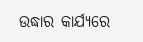ଉଦ୍ଧାର କାର୍ଯ୍ୟରେ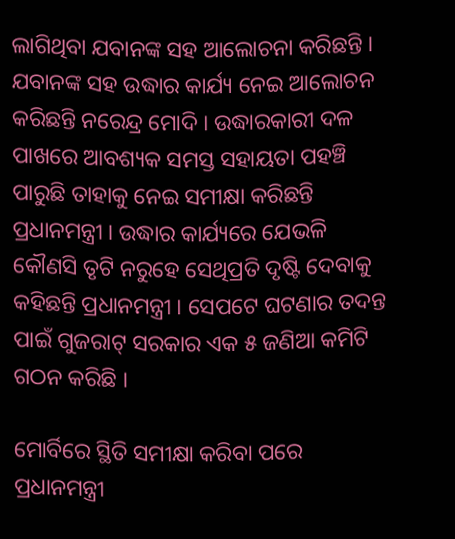ଲାଗିଥିବା ଯବାନଙ୍କ ସହ ଆଲୋଚନା କରିଛନ୍ତି । ଯବାନଙ୍କ ସହ ଉଦ୍ଧାର କାର୍ଯ୍ୟ ନେଇ ଆଲୋଚନ କରିଛନ୍ତି ନରେନ୍ଦ୍ର ମୋଦି । ଉଦ୍ଧାରକାରୀ ଦଳ ପାଖରେ ଆବଶ୍ୟକ ସମସ୍ତ ସହାୟତା ପହଞ୍ଚି ପାରୁଛି ତାହାକୁ ନେଇ ସମୀକ୍ଷା କରିଛନ୍ତି ପ୍ରଧାନମନ୍ତ୍ରୀ । ଉଦ୍ଧାର କାର୍ଯ୍ୟରେ ଯେଭଳି କୌଣସି ତୃଟି ନରୁହେ ସେଥିପ୍ରତି ଦୃଷ୍ଟି ଦେବାକୁ କହିଛନ୍ତି ପ୍ରଧାନମନ୍ତ୍ରୀ । ସେପଟେ ଘଟଣାର ତଦନ୍ତ ପାଇଁ ଗୁଜରାଟ୍ ସରକାର ଏକ ୫ ଜଣିଆ କମିଟି ଗଠନ କରିଛି ।

ମୋର୍ବିରେ ସ୍ଥିତି ସମୀକ୍ଷା କରିବା ପରେ ପ୍ରଧାନମନ୍ତ୍ରୀ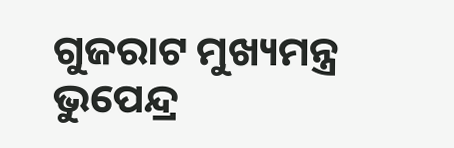ଗୁଜରାଟ ମୁଖ୍ୟମନ୍ତ୍ର ଭୁପେନ୍ଦ୍ର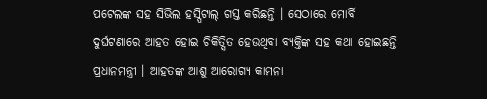ପଟେଲଙ୍କ ସହ ସିଭିଲ ହସ୍ପିଟାଲ୍‌ ଗସ୍ତ କରିଛନ୍ତି । ସେଠାରେ ମୋର୍ବି ଦୁର୍ଘଟଣାରେ ଆହତ ହୋଇ ଚିକିତ୍ସିତ ହେଉଥିବା ବ୍ୟକ୍ତିଙ୍କ ସହ କଥା ହୋଇଛନ୍ତି ପ୍ରଧାନମନ୍ତ୍ରୀ । ଆହତଙ୍କ ଆଶୁ ଆରୋଗ୍ୟ କାମନା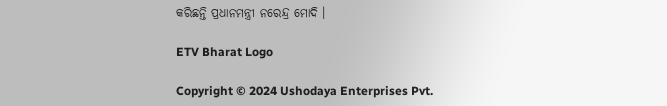କରିଛନ୍ତି ପ୍ରଧାନମନ୍ତ୍ରୀ ନରେନ୍ଦ୍ର ମୋଦି ।

ETV Bharat Logo

Copyright © 2024 Ushodaya Enterprises Pvt.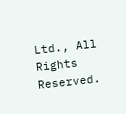Ltd., All Rights Reserved.